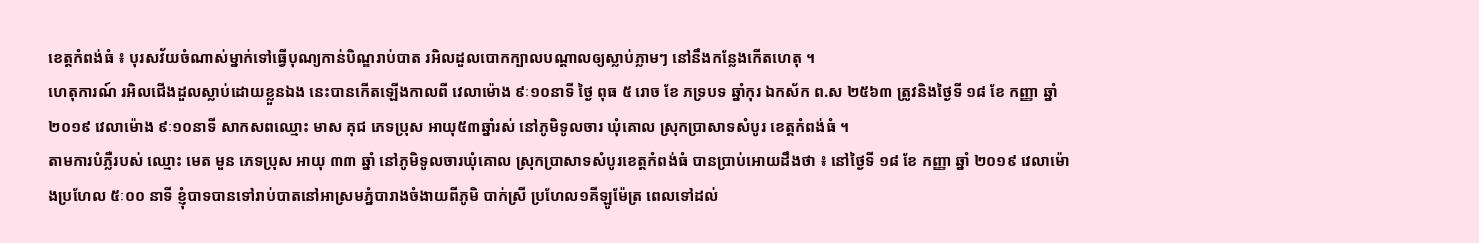ខេត្តកំពង់ធំ ៖ បុរសវ័យចំណាស់ម្នាក់ទៅធ្វើបុណ្យកាន់បិណ្ឌរាប់បាត រអិលដួលបោកក្បាលបណ្តាលឲ្យស្លាប់ភ្លាមៗ នៅនឹងកន្លែងកើតហេតុ ។
ហេតុការណ៍ រអិលជេីងដួលស្លាប់ដោយខ្លួនឯង នេះបានកើតឡើងកាលពី វេលាម៉ោង ៩ៈ១០នាទី ថ្ងៃ ពុធ ៥ រោច ខែ ភទ្របទ ឆ្នាំកុរ ឯកស័ក ព.ស ២៥៦៣ ត្រូវនិងថ្ងៃទី ១៨ ខែ កញ្ញា ឆ្នាំ ២០១៩ វេលាម៉ោង ៩ៈ១០នាទី សាកសពឈ្មោះ មាស គុជ ភេទប្រុស អាយុ៥៣ឆ្នាំរស់ នៅភូមិទូលចារ ឃំុគេាល ស្រុកប្រាសាទសំបូរ ខេត្តកំពង់ធំ ។
តាមការបំភ្លឺរបស់ ឈ្មោះ មេត មួន ភេទប្រុស អាយុ ៣៣ ឆ្នាំ នៅភូមិទូលចារឃំុគេាល ស្រុកប្រាសាទសំបូរខេត្តកំពង់ធំ បានប្រាប់អោយដឹងថា ៖ នៅថ្ងៃទី ១៨ ខែ កញ្ញា ឆ្នាំ ២០១៩ វេលាម៉ោងប្រហែល ៥ៈ០០ នាទី ខ្ញុំបាទបានទៅរាប់បាតនៅអាស្រមភ្នំបារាងចំងាយពីភូមិ បាក់ស្រី ប្រហែល១គីឡូម៉ែត្រ ពេលទៅដល់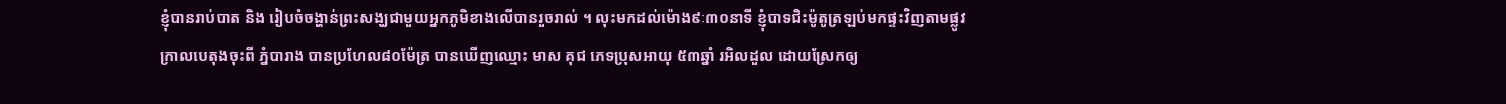ខ្ញុំបានរាប់បាត និង រៀបចំចង្ហាន់ព្រះសង្ឃជាមួយអ្នកភូមិខាងលេីបានរួចរាល់ ។ លុះមកដល់ម៉ោង៩ៈ៣០នាទី ខ្ញុំបាទជិះម៉ូតូត្រឡប់មកផ្ទះវិញតាមផ្លូវក្រាលបេតុងចុះពី ភ្នំបារាង បានប្រហែល៨០ម៉ែត្រ បានឃេីញឈ្មោះ មាស គុជ ភេទប្រុសអាយុ ៥៣ឆ្នាំ រអិលដួល ដេាយស្រែកឲ្យ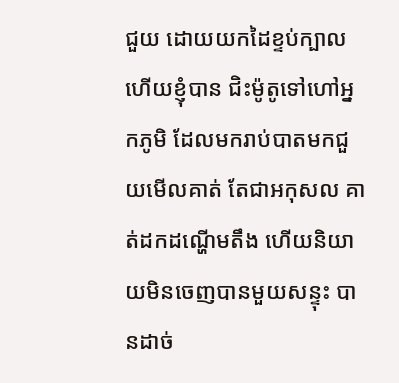ជួយ ដេាយយកដៃខ្ទប់ក្បាល ហេីយខ្ញុំបាន ជិះម៉ូតូទៅហៅអ្នកភូមិ ដែលមករាប់បាតមកជួយមេីលគាត់ តែជាអកុសល គាត់ដកដណ្ហេីមតឹង ហេីយនិយាយមិនចេញបានមួយសន្ទុះ បានដាច់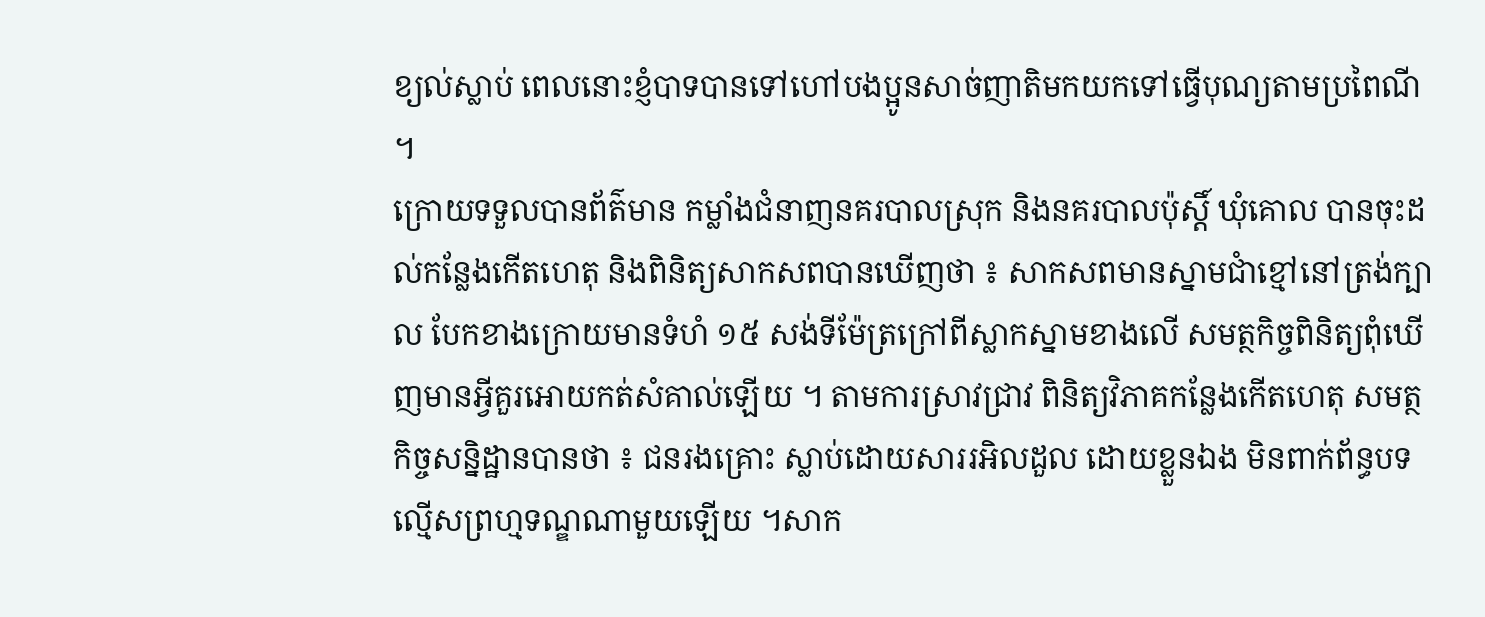ខ្យល់ស្លាប់ ពេលនេាះខ្ញំបាទបានទៅហៅបងប្អូនសាច់ញាតិមកយកទៅធ្វើបុណ្យតាមប្រពៃណី ។
ក្រោយទទួលបានព័ត៌មាន កម្លាំងជំនាញនគរបាលស្រុក និងនគរបាលប៉ុស្ដិ៍ ឃុំគេាល បានចុះដល់កន្លែងកើតហេតុ និងពិនិត្យសាកសពបានឃើញថា ៖ សាកសពមានស្នាមជាំខ្មៅនៅត្រង់ក្បាល បែកខាងក្រេាយមានទំហំ ១៥ សង់ទីម៉ែត្រក្រៅពីស្លាកស្នាមខាងលេី សមត្ថកិច្ចពិនិត្យពំុឃេីញមានអ្វីគួរអេាយកត់សំគាល់ឡើយ ។ តាមការស្រាវជ្រាវ ពិនិត្យវិភាគកន្លែងកើតហេតុ សមត្ថកិច្ចសន្និដ្ឋានបានថា ៖ ជនរងគ្រោះ ស្លាប់ដោយសាររអិលដួល ដេាយខ្លួនឯង មិនពាក់ព័ន្ធបទល្មើសព្រហ្មទណ្ឌណាមួយឡើយ ។សាក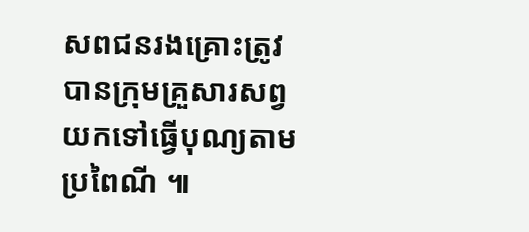សពជនរងគ្រោះត្រូវបានក្រុមគ្រួសារសព្វ យកទៅធ្វើបុណ្យតាមប្រពៃណី ៕